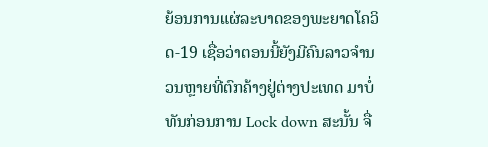ຍ້ອນການແຜ່ລະບາດຂອງພະຍາດໂຄວິດ-19 ເຊື່ອວ່າຕອນນີ້ຍັງມີຄົນລາວຈຳນວນຫຼາຍທີ່ຕົກຄ້າງຢູ່ຕ່າງປະເທດ ມາບໍ່ທັນກ່ອນການ Lock down ສະນັ້ນ ຈື່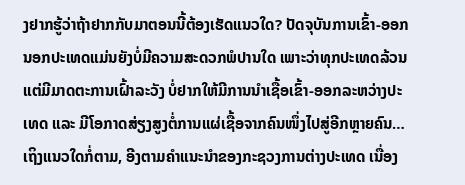ງຢາກຮູ້ວ່າຖ້າຢາກກັບມາຕອນນີ້ຕ້ອງເຮັດແນວໃດ? ປັດຈຸບັນການເຂົ້າ-ອອກ ນອກປະເທດແມ່ນຍັງບໍ່ມີຄວາມສະດວກພໍປານໃດ ເພາະວ່າທຸກປະເທດລ້ວນແຕ່ມີມາດຕະການເຝົ້າລະວັງ ບໍ່ຢາກໃຫ້ມີການນຳເຊື້ອເຂົ້າ-ອອກລະຫວ່າງປະເທດ ແລະ ມີໂອກາດສ່ຽງສູງຕໍ່ການແຜ່ເຊື້ອຈາກຄົນໜຶ່ງໄປສູ່ອີກຫຼາຍຄົນ…
ເຖິງແນວໃດກໍ່ຕາມ, ອີງຕາມຄຳແນະນຳຂອງກະຊວງການຕ່າງປະເທດ ເນື່ອງ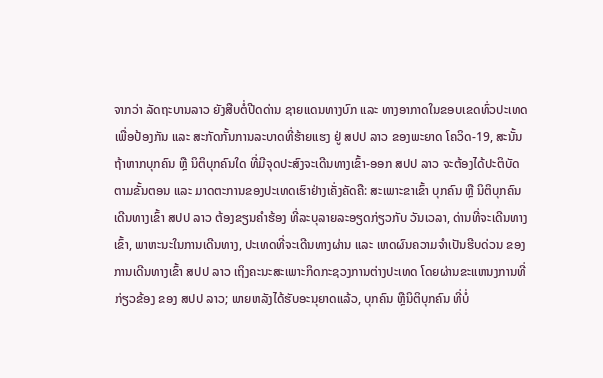ຈາກວ່າ ລັດຖະບານລາວ ຍັງສືບຕໍ່ປີດດ່ານ ຊາຍແດນທາງບົກ ແລະ ທາງອາກາດໃນຂອບເຂດທົ່ວປະເທດ ເພື່ອປ້ອງກັນ ແລະ ສະກັດກັ້ນການລະບາດທີ່ຮ້າຍແຮງ ຢູ່ ສປປ ລາວ ຂອງພະຍາດ ໂຄວິດ-19, ສະນັ້ນ ຖ້າຫາກບຸກຄົນ ຫຼື ນິຕິບຸກຄົນໃດ ທີ່ມີຈຸດປະສົງຈະເດີນທາງເຂົ້າ-ອອກ ສປປ ລາວ ຈະຕ້ອງໄດ້ປະຕິບັດຕາມຂັ້ນຕອນ ແລະ ມາດຕະການຂອງປະເທດເຮົາຢ່າງເຄັ່ງຄັດຄື: ສະເພາະຂາເຂົ້າ ບຸກຄົນ ຫຼື ນິຕິບຸກຄົນເດີນທາງເຂົ້າ ສປປ ລາວ ຕ້ອງຂຽນຄໍາຮ້ອງ ທີ່ລະບຸລາຍລະອຽດກ່ຽວກັບ ວັນເວລາ, ດ່ານທີ່ຈະເດີນທາງເຂົ້າ, ພາຫະນະໃນການເດີນທາງ, ປະເທດທີ່ຈະເດີນທາງຜ່ານ ແລະ ເຫດຜົນຄວາມຈໍາເປັນຮີບດ່ວນ ຂອງການເດີນທາງເຂົ້າ ສປປ ລາວ ເຖິງຄະນະສະເພາະກິດກະຊວງການຕ່າງປະເທດ ໂດຍຜ່ານຂະແຫນງການທີ່ ກ່ຽວຂ້ອງ ຂອງ ສປປ ລາວ; ພາຍຫລັງໄດ້ຮັບອະນຸຍາດແລ້ວ, ບຸກຄົນ ຫຼືນິຕິບຸກຄົນ ທີ່ບໍ່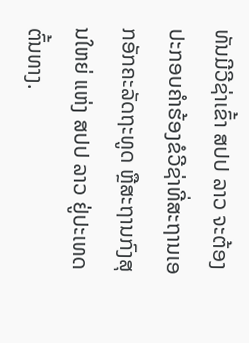ທັນມີວີຊ່າເຂົ້າ ສປປ ລາວ ຈະຕ້ອງປະກອບຄໍາຮ້ອງຂໍວີຊ່າທີ່ສະຖານເອກອັກຄະລັດຖະທູດ ຫຼືສະຖານກົງສຸນໃຫຍ່ ແຫ່ງ ສປປ ລາວ ຢູ່ປະເທດຕົ້ນທາງ.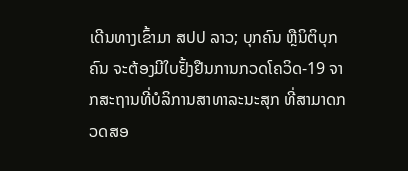ເດີນທາງເຂົ້າມາ ສປປ ລາວ; ບຸກຄົນ ຫຼືນິຕິບຸກຄົນ ຈະຕ້ອງມີໃບຢັ້ງຢືນການກວດໂຄວິດ-19 ຈາກສະຖານທີ່ບໍລິການສາທາລະນະສຸກ ທີ່ສາມາດກວດສອ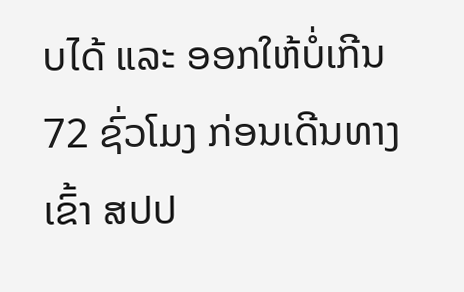ບໄດ້ ແລະ ອອກໃຫ້ບໍ່ເກີນ 72 ຊົ່ວໂມງ ກ່ອນເດີນທາງເຂົ້າ ສປປ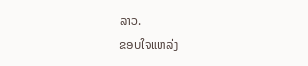ລາວ.
ຂອບໃຈແຫລ່ງ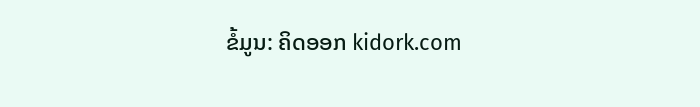ຂໍ້ມູນ: ຄິດອອກ kidork.com